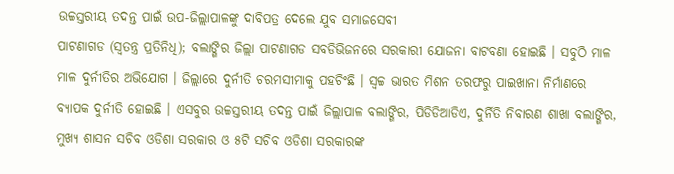ଉଚ୍ଚସ୍ତରୀୟ ତଦନ୍ତ ପାଇଁ ଉପ-ଜିଲ୍ଲାପାଳଙ୍କୁ ଦାବିପତ୍ର ଦେଲେ ଯୁବ ସମାଜସେବୀ
ପାଟଣାଗଡ (ସ୍ୱତନ୍ତ୍ର ପ୍ରତିନିଧି); ବଲାଙ୍ଗିର ଜିଲ୍ଲା ପାଟଣାଗଡ ସବଡିଭିଜନରେ ସରକାରୀ ଯୋଜନା ବାଟବଣା ହୋଇଛି । ସବୁଠି ମାଳ ମାଳ ଦୁର୍ନୀତିର ଅଭିଯୋଗ । ଜିଲ୍ଲାରେ ଦୁର୍ନୀତି ଚରମସୀମାକୁ ପହଚିଂଛି । ସ୍ୱଚ୍ଚ ଭାରତ ମିଶନ ତରଫରୁ ପାଇଖାନା ନିର୍ମାଣରେ ବ୍ୟାପକ ଦୁର୍ନୀତି ହୋଇଛି । ଏସବୁର ଉଚ୍ଚସ୍ତରୀୟ ତଦନ୍ତ ପାଇଁ ଜିଲ୍ଲାପାଳ ବଲାଙ୍ଗିର, ପିଡିଡିଆଡିଏ, ଦୁର୍ନିତି ନିବାରଣ ଶାଖା ବଲାଙ୍ଗିର, ମୁଖ୍ୟ ଶାସନ ସଚିବ ଓଡିଶା ସରକାର ଓ ୫ଟି ସଚିବ ଓଡିଶା ସରକାରଙ୍କ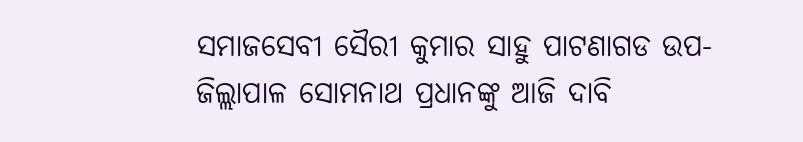ସମାଜସେବୀ ସୈରୀ କୁମାର ସାହୁ ପାଟଣାଗଡ ଉପ-ଜିଲ୍ଲାପାଳ ସୋମନାଥ ପ୍ରଧାନଙ୍କୁ ଆଜି ଦାବି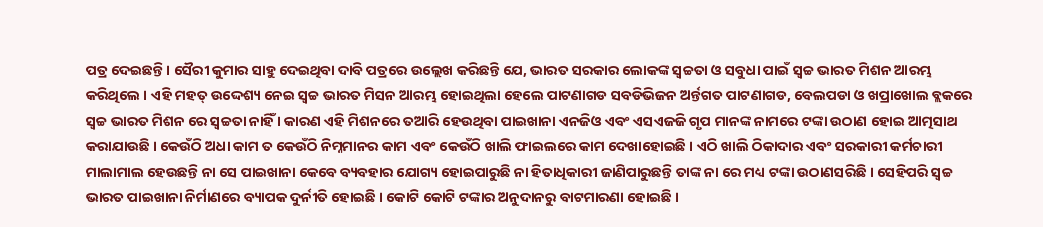ପତ୍ର ଦେଇଛନ୍ତି । ସୈରୀ କୁମାର ସାହୁ ଦେଇଥିବା ଦାବି ପତ୍ରରେ ଉଲ୍ଲେଖ କରିଛନ୍ତି ଯେ, ଭାରତ ସରକାର ଲୋକଙ୍କ ସ୍ୱଚ୍ଚତା ଓ ସବୁଧା ପାଇଁ ସ୍ୱଚ୍ଚ ଭାରତ ମିଶନ ଆରମ୍ଭ କରିଥିଲେ । ଏହି ମହତ୍ ଉଦ୍ଦେଶ୍ୟ ନେଇ ସ୍ୱଚ୍ଚ ଭାରତ ମିସନ ଆରମ୍ଭ ହୋଇଥିଲା ହେଲେ ପାଟଣାଗଡ ସବଡିଭିଜନ ଅର୍ନ୍ତଗତ ପାଟଣାଗଡ, ବେଲପଡା ଓ ଖପ୍ରାଖୋଲ ବ୍ଲକରେ ସ୍ୱଚ୍ଚ ଭାରତ ମିଶନ ରେ ସ୍ୱଚ୍ଚତା ନାହିଁ । କାରଣ ଏହି ମିଶନରେ ତଆରି ହେଉଥିବା ପାଇଖାନା ଏନଜିଓ ଏବଂ ଏସଏଜଜି ଗୃପ ମାନଙ୍କ ନାମରେ ଟଙ୍କା ଉଠାଣ ହୋଇ ଆତ୍ମସାଥ କରାଯାଉଛି । କେଉଁଠି ଅଧା କାମ ତ କେଉଁଠି ନିମ୍ନମାନର କାମ ଏବଂ କେଉଁଠି ଖାଲି ଫାଇଲରେ କାମ ଦେଖାହୋଇଛି । ଏଠି ଖାଲି ଠିକାଦାର ଏବଂ ସରକାରୀ କର୍ମଚାରୀ ମାଲାମାଲ ହେଉଛନ୍ତି ନା ସେ ପାଇଖାନା କେବେ ବ୍ୟବହାର ଯୋଗ୍ୟ ହୋଇପାରୁଛି ନା ହିତାଧିକାରୀ ଜାଣିପାରୁଛନ୍ତି ତାଙ୍କ ନା ରେ ମଧ୍ୟ ଟଙ୍କା ଉଠାଣସରିଛି । ସେହିପରି ସ୍ୱଚ୍ଚ ଭାରତ ପାଇଖାନା ନିର୍ମାଣରେ ବ୍ୟାପକ ଦୁର୍ନୀତି ହୋଇଛି । କୋଟି କୋଟି ଟଙ୍କାର ଅନୁଦାନରୁ ବାଟମାରଣା ହୋଇଛି ।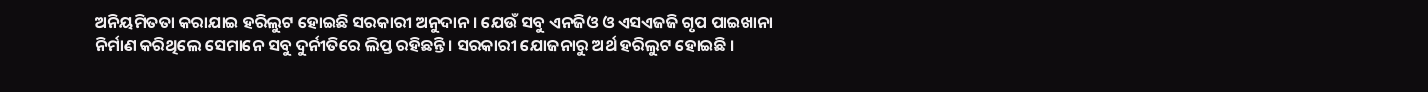ଅନିୟମିତତା କରାଯାଇ ହରିଲୁଟ ହୋଇଛି ସରକାରୀ ଅନୁଦାନ । ଯେଉଁ ସବୁ ଏନଜିଓ ଓ ଏସଏଜଜି ଗୃପ ପାଇଖାନା ନିର୍ମାଣ କରିଥିଲେ ସେମାନେ ସବୁ ଦୁର୍ନୀତିରେ ଲିପ୍ତ ରହିଛନ୍ତି । ସରକାରୀ ଯୋଜନାରୁ ଅର୍ଥ ହରିଲୁଟ ହୋଇଛି ।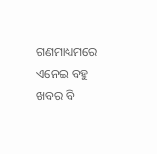ଗଣମାଧ୍ୟମରେ ଏନେଇ ବହୁ ଖବର ବି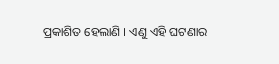ପ୍ରକାଶିତ ହେଲାଣି । ଏଣୁ ଏହି ଘଟଣାର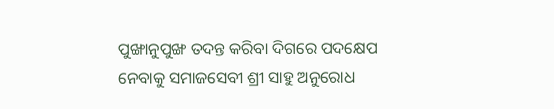ପୁଙ୍ଖାନୁପୁଙ୍ଖ ତଦନ୍ତ କରିବା ଦିଗରେ ପଦକ୍ଷେପ ନେବାକୁ ସମାଜସେବୀ ଶ୍ରୀ ସାହୁ ଅନୁରୋଧ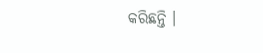କରିଛନ୍ତି ।